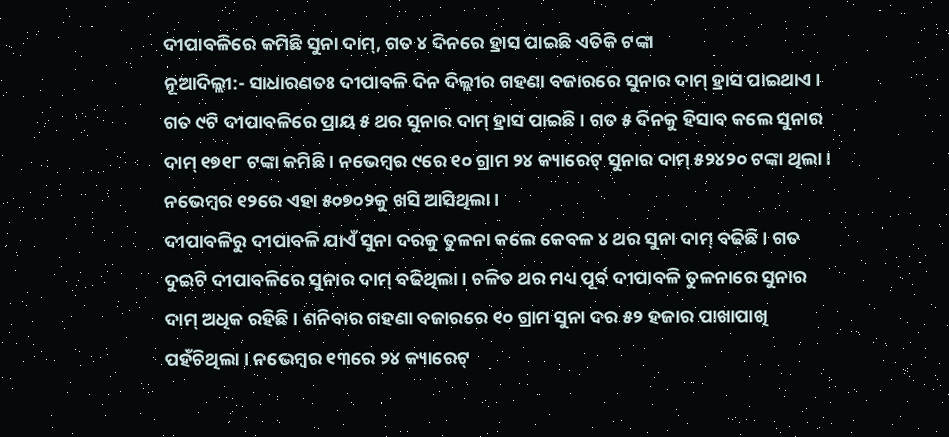ଦୀପାବଳିରେ କମିଛି ସୁନା ଦାମ୍, ଗତ ୪ ଦିନରେ ହ୍ରାସ ପାଇଛି ଏତିକି ଟଙ୍କା
ନୂଆଦିଲ୍ଲୀ:- ସାଧାରଣତଃ ଦୀପାବଳି ଦିନ ଦିଲ୍ଲୀର ଗହଣା ବଜାରରେ ସୁନାର ଦାମ୍ ହ୍ରାସ ପାଇଥାଏ । ଗତ ୯ଟି ଦୀପାବଳିରେ ପ୍ରାୟ ୫ ଥର ସୁନାର ଦାମ୍ ହ୍ରାସ ପାଇଛି । ଗତ ୫ ଦିନକୁ ହିସାବ କଲେ ସୁନାର ଦାମ୍ ୧୭୧୮ ଟଙ୍କା କମିଛି । ନଭେମ୍ବର ୯ରେ ୧୦ ଗ୍ରାମ ୨୪ କ୍ୟାରେଟ୍ ସୁନାର ଦାମ୍ ୫୨୪୨୦ ଟଙ୍କା ଥିଲା । ନଭେମ୍ବର ୧୨ରେ ଏହା ୫୦୭୦୨କୁ ଖସି ଆସିଥିଲା ।
ଦୀପାବଳିରୁ ଦୀପାବଳି ଯାଏଁ ସୁନା ଦରକୁ ତୁଳନା କଲେ କେବଳ ୪ ଥର ସୁନା ଦାମ୍ ବଢିଛି । ଗତ ଦୁଇଟି ଦୀପାବଳିରେ ସୁନାର ଦାମ୍ ବଢିଥିଲା । ଚଳିତ ଥର ମଧ୍ୟ ପୂର୍ବ ଦୀପାବଳି ତୁଳନାରେ ସୁନାର ଦାମ୍ ଅଧିକ ରହିଛି । ଶନିବାର ଗହଣା ବଜାରରେ ୧୦ ଗ୍ରାମ ସୁନା ଦର ୫୨ ହଜାର ପାଖାପାଖି ପହଁଚିଥିଲା । ନଭେମ୍ବର ୧୩ରେ ୨୪ କ୍ୟାରେଟ୍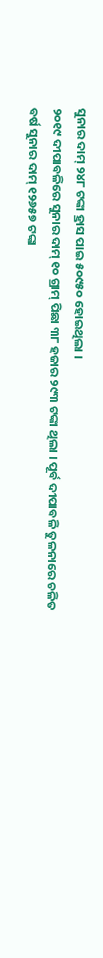ସୁନାର ଦାମ୍ ୨୪୮ ଟଙ୍କା ହ୍ରାସ ପାଇ ୫୦୯୫୦ ହୋଇଥିଲା ।
୨୦୧୯ ଦୀପାବଳିରେ ସୁନାର ଦାମ୍ ୧୦ ଗ୍ରାମ୍ ପିଛା ୩୮ ହଜାର ୨୯୩ ଟଙ୍କା ଥିଲା । ପୂର୍ବ ଦୀପାବଳି ତୁଳନାରେ ଚଳିତ ବର୍ଷ ସୁନାର ଦାମ୍ ୧୨୬୫୭ ଟଙ୍କା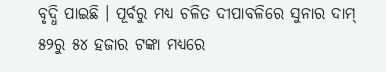ବୃଦ୍ଧି ପାଇଛି । ପୂର୍ବରୁ ମଧ୍ୟ ଚଳିତ ଦୀପାବଳିରେ ସୁନାର ଦାମ୍ ୫୨ରୁ ୫୪ ହଜାର ଟଙ୍କା ମଧ୍ୟରେ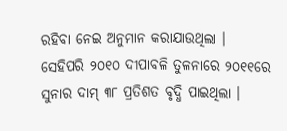ରହିବା ନେଇ ଅନୁମାନ କରାଯାଉଥିଲା ।
ସେହିପରି ୨୦୧୦ ଦୀପାବଳି ତୁଳନାରେ ୨୦୧୧ରେ ସୁନାର ଦାମ୍ ୩୮ ପ୍ରତିଶତ ବୃଦ୍ଧି ପାଇଥିଲା ।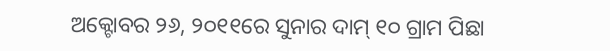ଅକ୍ଟୋବର ୨୬, ୨୦୧୧ରେ ସୁନାର ଦାମ୍ ୧୦ ଗ୍ରାମ ପିଛା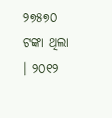୨୭୫୭୦ ଟଙ୍କା ଥିଲା । ୨୦୧୨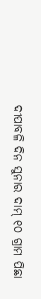ଦୀପାବଳି ଦିନ ସୁନାର ଦାମ୍ ୧୦ ଗ୍ରାମ ପିଛା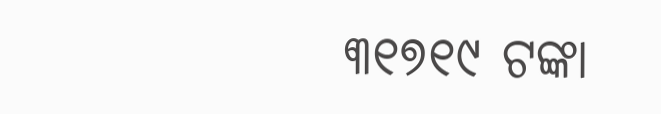୩୧୭୧୯ ଟଙ୍କା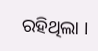ରହିଥିଲା ।